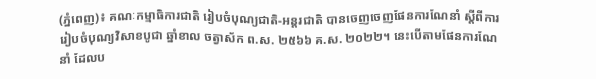(ភ្នំពេញ)៖ គណៈកម្មាធិការជាតិ រៀបចំបុណ្យជាតិ-អន្តរជាតិ បានចេញចេញផែនការណែនាំ ស្តីពីការរៀបចំបុណ្យវិសាខបូជា ឆ្នាំខាល ចត្វាស័ក ព.ស. ២៥៦៦ គ.ស. ២០២២។ នេះបើតាមផែនការណែនាំ ដែលប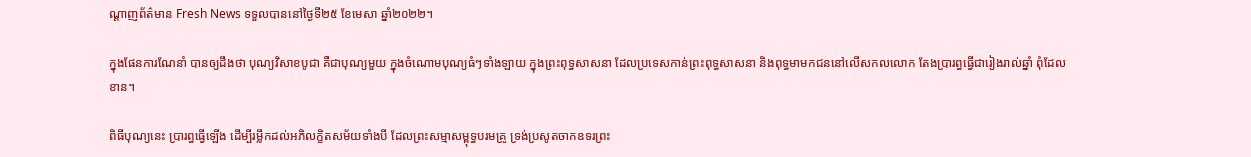ណ្ដាញព័ត៌មាន Fresh News ទទួលបាននៅថ្ងៃទី២៥ ខែមេសា ឆ្នាំ២០២២។

ក្នុងផែនការណែនាំ បានឲ្យដឹងថា បុណ្យវិសាខបូជា គឺជាបុណ្យមួយ ក្នុងចំណោមបុណ្យធំៗទាំងឡាយ ក្នុងព្រះពុទ្ធសាសនា ដែលប្រទេសកាន់ព្រះពុទ្ធសាសនា និងពុទ្ធមាមកជននៅលើសកលលោក តែងប្រារព្ធធ្វើជារៀងរាល់ឆ្នាំ ពុំដែលខាន។

ពិធីបុណ្យនេះ ប្រារព្ធធ្វើឡើង ដើម្បីរម្លឹកដល់អភិលក្ខិតសម័យទាំងបី ដែលព្រះសម្មាសម្ពុទ្ធបរមគ្រូ ទ្រង់ប្រសូតចាកឧទរព្រះ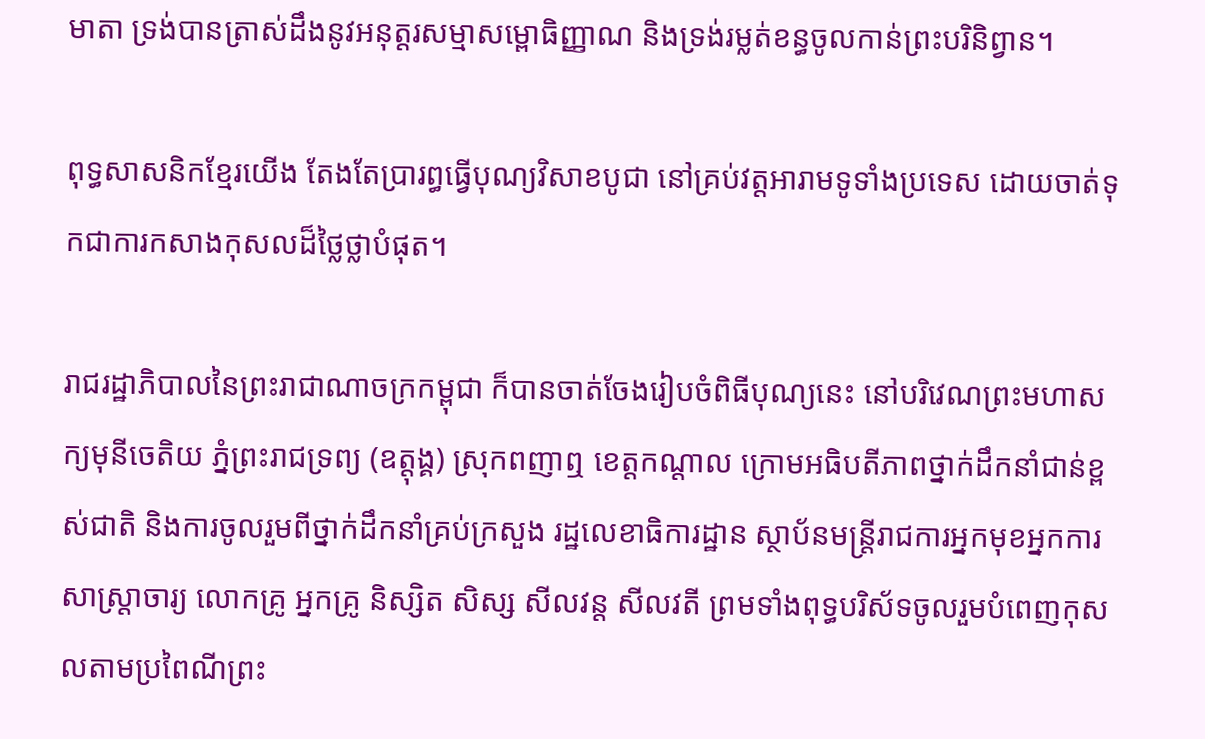មាតា ទ្រង់បានត្រាស់ដឹងនូវអនុត្តរសម្មាសម្ពោធិញ្ញាណ និងទ្រង់រម្លត់ខន្ធចូលកាន់ព្រះបរិនិព្វាន។

ពុទ្ធសាសនិកខ្មែរយើង តែងតែប្រារព្ធធ្វើបុណ្យវិសាខបូជា នៅគ្រប់វត្តអារាមទូទាំងប្រទេស ដោយចាត់ទុកជាការកសាងកុសលដ៏ថ្លៃថ្លាបំផុត។

រាជរដ្ឋាភិបាលនៃព្រះរាជាណាចក្រកម្ពុជា ក៏បានចាត់ចែងរៀបចំពិធីបុណ្យនេះ នៅបរិវេណព្រះមហាសក្យមុនីចេតិយ ភ្នំព្រះរាជទ្រព្យ (ឧត្តុង្គ) ស្រុកពញាឮ ខេត្តកណ្តាល ក្រោមអធិបតីភាពថ្នាក់ដឹកនាំជាន់ខ្ពស់ជាតិ និងការចូលរួមពីថ្នាក់ដឹកនាំគ្រប់ក្រសួង រដ្ឋលេខាធិការដ្ឋាន ស្ថាប័នមន្ត្រីរាជការអ្នកមុខអ្នកការ សាស្ត្រាចារ្យ លោកគ្រូ អ្នកគ្រូ និស្សិត សិស្ស សីលវន្ត សីលវតី ព្រមទាំងពុទ្ធបរិស័ទចូលរួមបំពេញកុសលតាមប្រពៃណីព្រះ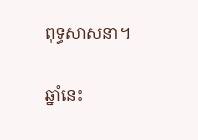ពុទ្ធសាសនា។

ឆ្នាំនេះ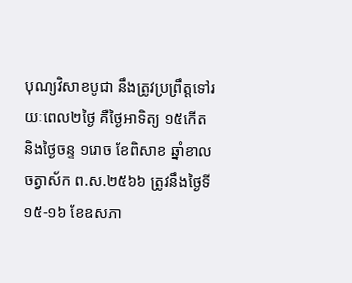បុណ្យវិសាខបូជា នឹងត្រូវប្រព្រឹត្តទៅរយៈពេល២ថ្ងៃ គឺថ្ងៃអាទិត្យ ១៥កើត និងថ្ងៃចន្ទ ១រោច ខែពិសាខ ឆ្នាំខាល ចត្វាស័ក ព.ស.២៥៦៦ ត្រូវនឹងថ្ងៃទី ១៥-១៦ ខែឧសភា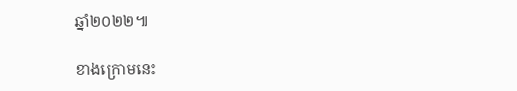ឆ្នាំ២០២២៕

ខាងក្រោមនេះ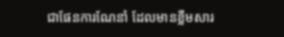ជាផែនការណែនាំ ដែលមានខ្លឹមសារ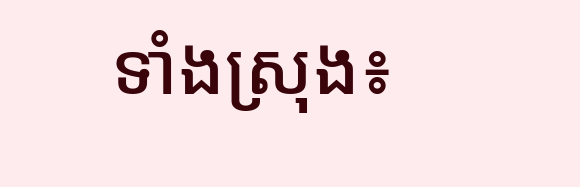ទាំងស្រុង៖